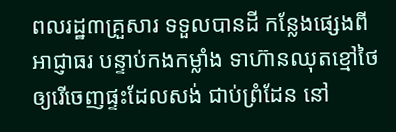ពលរដ្ឋ៣គ្រួសារ ទទួលបានដី កន្លែងផ្សេងពីអាជ្ញាធរ បន្ទាប់កងកម្លាំង ទាហ៊ានឈុតខ្មៅថៃ ឲ្យរើចេញផ្ទះដែលសង់ ជាប់ព្រំដែន នៅ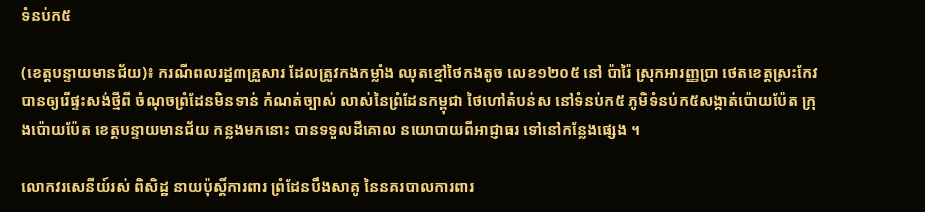ទំនប់ក៥

(ខេត្តបន្ទាយមានជ័យ)៖ ករណីពលរដ្ឋ៣គ្រួសារ ដែលត្រូវកងកម្លាំង ឈុតខ្មៅថៃកងតូច លេខ១២០៥ នៅ ប៉ារ៉ៃ ស្រុកអារញ្ញប្រា ថេតខេត្តស្រះកែវ បានឲ្យរើផ្ទះសង់ថ្មីពី ចំណុចព្រំដែនមិនទាន់ កំណត់ច្បាស់ លាស់នៃព្រំដែនកម្ពុជា ថៃហៅតំបន់ស នៅទំនប់ក៥ ភូមិទំនប់ក៥សង្កាត់ប៉ោយប៉ែត ក្រុងប៉ោយប៉ែត ខេត្តបន្ទាយមានជ័យ កន្លងមកនោះ បានទទួលដីគោល នយោបាយពីអាជ្ញាធរ ទៅនៅកន្លែងផ្សេង ។

លោកវរសេនីយ៍រស់ ពិសិដ្ឋ នាយប៉ុស្តិ៍ការពារ ព្រំដែនបឹងសាគូ នៃនគរបាលការពារ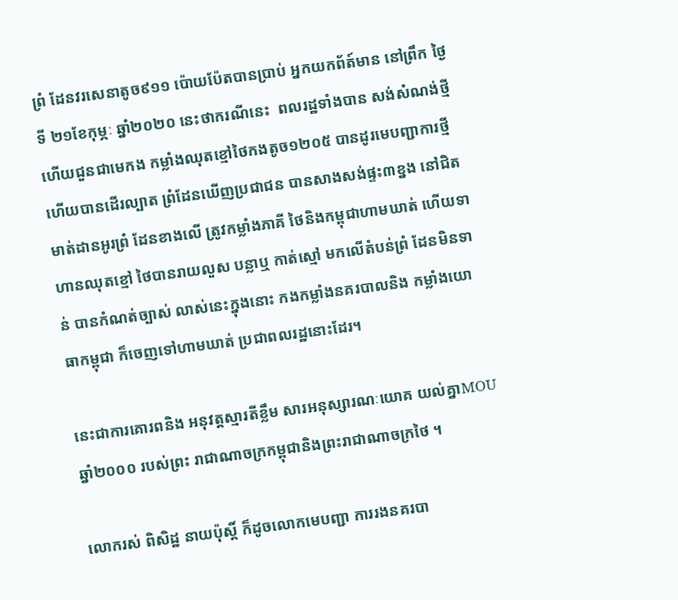ព្រំ ដែនវរសេនាតូច៩១១ ប៉ោយប៉ែតបានប្រាប់ អ្នកយកព័ត៍មាន នៅព្រឹក ថ្ងៃទី ២១ខែកុម្ភៈ ឆ្នាំ២០២០ នេះថាករណីនេះ  ពលរដ្ឋទាំងបាន សង់សំណង់ថ្មី ហើយជួនជាមេកង កម្លាំងឈុតខ្មៅថៃកងតូច១២០៥ បានដូរមេបញ្ជាការថ្មី ហើយបានដើរល្បាត ព្រំដែនឃើញប្រជាជន បានសាងសង់ផ្ទះ៣ខ្នង នៅជិតមាត់ដានអូរព្រំ ដែនខាងលើ ត្រូវកម្លាំងភាគី ថៃនិងកម្ពុជាហាមឃាត់ ហើយទាហានឈុតខ្មៅ ថៃបានរាយលួស បន្លាឬ កាត់ស្មៅ មកលើតំបន់ព្រំ ដែនមិនទាន់ បានកំណត់ច្បាស់ លាស់នេះក្នុងនោះ កងកម្លាំងនគរបាលនិង កម្លាំងយោធាកម្ពុជា ក៏ចេញទៅហាមឃាត់ ប្រជាពលរដ្ឋនោះដែរ។

នេះជាការគោរពនិង អនុវត្តស្មារតីខ្លឹម សារអនុស្សារណៈយោគ យល់គ្នាMOU ឆ្នាំ២០០០ របស់ព្រះ រាជាណាចក្រកម្ពុជានិងព្រះរាជាណាចក្រថៃ ។

លោករស់ ពិសិដ្ឋ នាយប៉ុស្តិ៍ ក៏ដូចលោកមេបញ្ជា ការរងនគរបា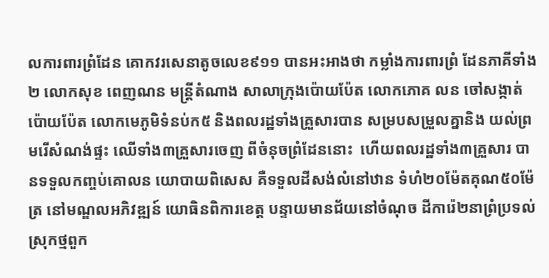លការពារព្រំដែន គោកវរសេនាតូចលេខ៩១១ បានអះអាងថា កម្លាំងការពារព្រំ ដែនភាគីទាំង២ លោកសុខ ពេញណន មន្ត្រីតំណាង សាលាក្រុងប៉ោយប៉ែត លោកភោគ លន ចៅសង្កាត់ប៉ោយប៉ែត លោកមេភូមិទំនប់ក៥ និងពលរដ្ឋទាំងគ្រួសារបាន សម្របសម្រួលគ្នានិង យល់ព្រមរើសំណង់ផ្ទះ ឈើទាំង៣គ្រួសារចេញ ពីចំនុចព្រំដែននោះ  ហើយពលរដ្ឋទាំង៣គ្រួសារ បានទទួលកញ្ចប់គោលន យោបាយពិសេស គឺទទួលដីសង់លំនៅឋាន ទំហំ២០ម៉ែតគុណ៥០ម៉ែត្រ នៅមណ្ឌលអភិវឌ្ឍន៍ យោធិនពិការខេត្ត បន្ទាយមានជ័យនៅចំណុច ដីការ៉េ២នាព្រំប្រទល់ ស្រុកថ្មពួក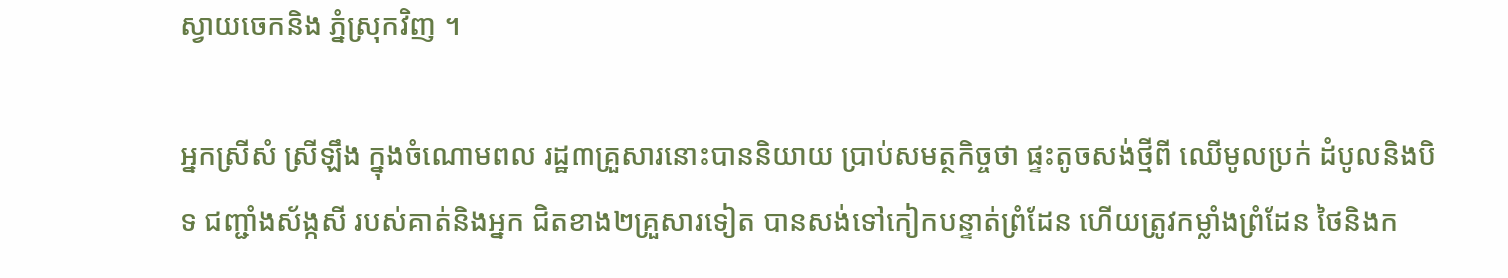ស្វាយចេកនិង ភ្នំស្រុកវិញ ។

អ្នកស្រីសំ ស្រីឡឹង ក្នុងចំណោមពល រដ្ឋ៣គ្រួសារនោះបាននិយាយ ប្រាប់សមត្ថកិច្ចថា ផ្ទះតូចសង់ថ្មីពី ឈើមូលប្រក់ ដំបូលនិងបិទ ជញ្ជាំងស័ង្កសី របស់គាត់និងអ្នក ជិតខាង២គ្រួសារទៀត បានសង់ទៅកៀកបន្ទាត់ព្រំដែន ហើយត្រូវកម្លាំងព្រំដែន ថៃនិងក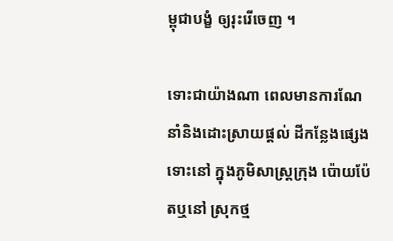ម្ពុជាបង្ខំ ឲ្យរុះរើចេញ ។

ទោះជាយ៉ាងណា ពេលមានការណែ នាំនិងដោះស្រាយផ្តល់ ដីកន្លែងផ្សេងទោះនៅ ក្នុងភូមិសាស្ត្រក្រុង ប៉ោយប៉ែតឬនៅ ស្រុកថ្ម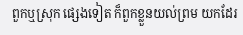ពួកឬស្រុក ផ្សេងទៀត ក៏ពួកខ្លួនយល់ព្រម យកដែរ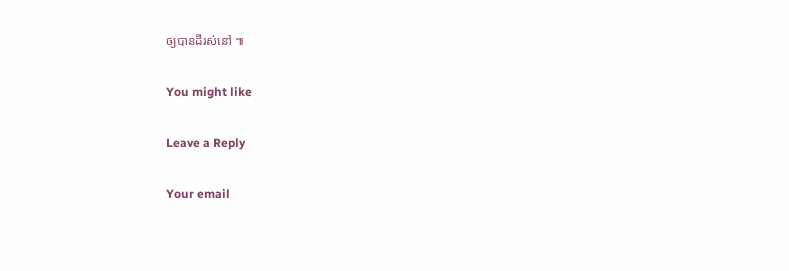ឲ្យបានដីរស់នៅ ៕

You might like

Leave a Reply

Your email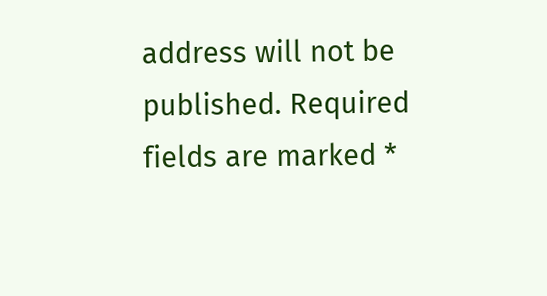address will not be published. Required fields are marked *